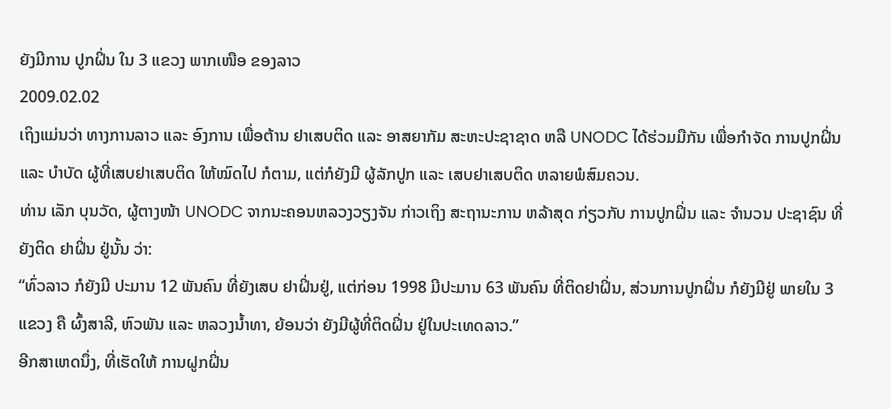ຍັງມີການ ປູກຝິ່ນ ໃນ 3 ແຂວງ ພາກເໜືອ ຂອງລາວ
2009.02.02
ເຖິງແມ່ນວ່າ ທາງການລາວ ແລະ ອົງການ ເພື່ອຕ້ານ ຢາເສບຕິດ ແລະ ອາສຍາກັມ ສະຫະປະຊາຊາດ ຫລື UNODC ໄດ້ຮ່ວມມືກັນ ເພື່ອກໍາຈັດ ການປູກຝິ່ນ ແລະ ບໍາບັດ ຜູ້ທີ່ເສບຢາເສບຕິດ ໃຫ້ໝົດໄປ ກໍຕາມ, ແຕ່ກໍຍັງມີ ຜູ້ລັກປູກ ແລະ ເສບຢາເສບຕິດ ຫລາຍພໍສົມຄວນ.
ທ່ານ ເລັກ ບຸນວັດ, ຜູ້ຕາງໜ້າ UNODC ຈາກນະຄອນຫລວງວຽງຈັນ ກ່າວເຖິງ ສະຖານະການ ຫລ້າສຸດ ກ່ຽວກັບ ການປູກຝິ່ນ ແລະ ຈໍານວນ ປະຊາຊົນ ທີ່ຍັງຕິດ ຢາຝິ່ນ ຢູ່ນັ້ນ ວ່າ:
“ທົ່ວລາວ ກໍຍັງມີ ປະມານ 12 ພັນຄົນ ທີ່ຍັງເສບ ຢາຝິ່ນຢູ່, ແຕ່ກ່ອນ 1998 ມີປະມານ 63 ພັນຄົນ ທີ່ຕິດຢາຝິ່ນ, ສ່ວນການປູກຝິ່ນ ກໍຍັງມີຢູ່ ພາຍໃນ 3 ແຂວງ ຄື ຜົ້ງສາລີ, ຫົວພັນ ແລະ ຫລວງນໍ້າທາ, ຍ້ອນວ່າ ຍັງມີຜູ້ທີ່ຕິດຝິ່ນ ຢູ່ໃນປະເທດລາວ.”
ອີກສາເຫດນຶ່ງ, ທີ່ເຮັດໃຫ້ ການຝູກຝິ່ນ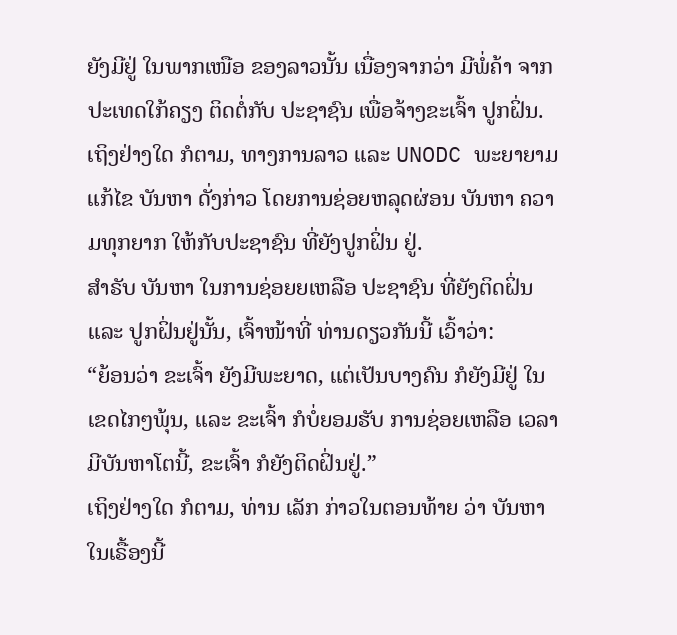ຍັງມີຢູ່ ໃນພາກເໜືອ ຂອງລາວນັ້ນ ເນື່ອງຈາກວ່າ ມີພໍ່ຄ້າ ຈາກປະເທດໃກ້ຄຽງ ຕິດຕໍ່ກັບ ປະຊາຊົນ ເພື່ອຈ້າງຂະເຈົ້າ ປູກຝິ່ນ. ເຖິງຢ່າງໃດ ກໍຕາມ, ທາງການລາວ ແລະ UNODC ພະຍາຍາມ ແກ້ໄຂ ບັນຫາ ດັ່ງກ່າວ ໂດຍການຊ່ອຍຫລຸດຜ່ອນ ບັນຫາ ຄວາມທຸກຍາກ ໃຫ້ກັບປະຊາຊົນ ທີ່ຍັງປູກຝິ່ນ ຢູ່.
ສໍາຣັບ ບັນຫາ ໃນການຊ່ອຍຍເຫລືອ ປະຊາຊົນ ທີ່ຍັງຕິດຝິ່ນ ແລະ ປູກຝິ່ນຢູ່ນັ້ນ, ເຈົ້າໜ້າທີ່ ທ່ານດຽວກັນນີ້ ເວົ້າວ່າ:
“ຍ້ອນວ່າ ຂະເຈົ້າ ຍັງມີພະຍາດ, ແຕ່ເປັນບາງຄົນ ກໍຍັງມີຢູ່ ໃນເຂດໄກໆພຸ້ນ, ແລະ ຂະເຈົ້າ ກໍບໍ່ຍອມຮັບ ການຊ່ອຍເຫລືອ ເວລາ ມີບັນຫາໂຕນີ້, ຂະເຈົ້າ ກໍຍັງຕິດຝິ່ນຢູ່.”
ເຖິງຢ່າງໃດ ກໍຕາມ, ທ່ານ ເລັກ ກ່າວໃນຕອນທ້າຍ ວ່າ ບັນຫາ ໃນເຣື້ອງນີ້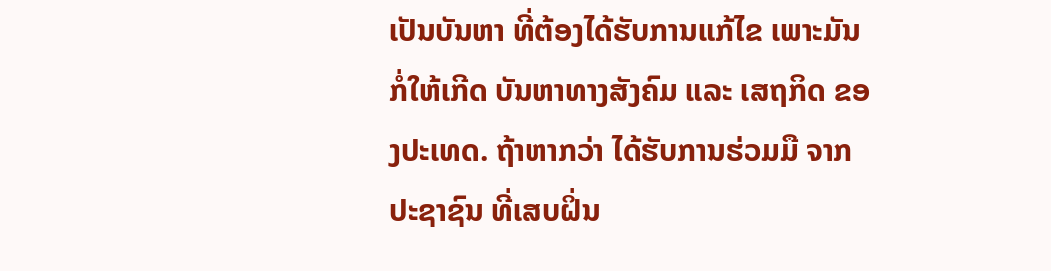ເປັນບັນຫາ ທີ່ຕ້ອງໄດ້ຮັບການແກ້ໄຂ ເພາະມັນກໍ່ໃຫ້ເກີດ ບັນຫາທາງສັງຄົມ ແລະ ເສຖກິດ ຂອງປະເທດ. ຖ້າຫາກວ່າ ໄດ້ຮັບການຮ່ວມມື ຈາກປະຊາຊົນ ທີ່ເສບຝິ່ນ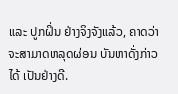ແລະ ປູກຝິ່ນ ຢ່າງຈິງຈັງແລ້ວ, ຄາດວ່າ ຈະສາມາດຫລຸດຜ່ອນ ບັນຫາດັ່ງກ່າວໄດ້ ເປັນຢ່າງດີ.